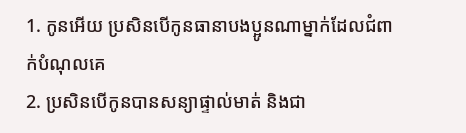1. កូនអើយ ប្រសិនបើកូនធានាបងប្អូនណាម្នាក់ដែលជំពាក់បំណុលគេ
2. ប្រសិនបើកូនបានសន្យាផ្ទាល់មាត់ និងជា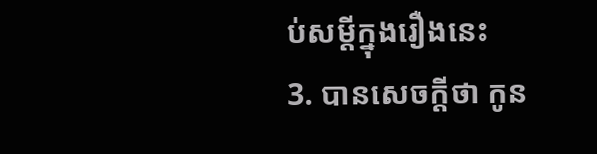ប់សម្ដីក្នុងរឿងនេះ
3. បានសេចក្ដីថា កូន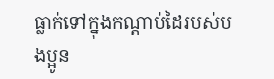ធ្លាក់ទៅក្នុងកណ្ដាប់ដៃរបស់បងប្អូន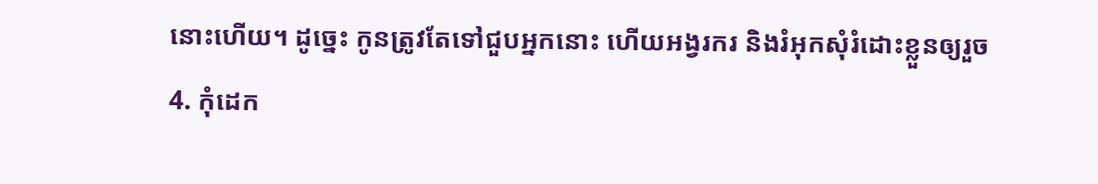នោះហើយ។ ដូច្នេះ កូនត្រូវតែទៅជួបអ្នកនោះ ហើយអង្វរករ និងរំអុកសុំរំដោះខ្លួនឲ្យរួច
4. កុំដេក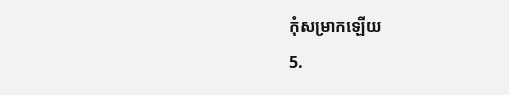កុំសម្រាកឡើយ
5.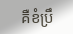គឺខំប្រឹ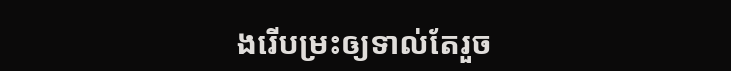ងរើបម្រះឲ្យទាល់តែរួច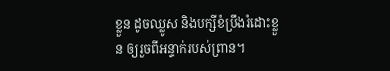ខ្លួន ដូចឈ្លូស និងបក្សីខំប្រឹងរំដោះខ្លួន ឲ្យរួចពីអន្ទាក់របស់ព្រាន។